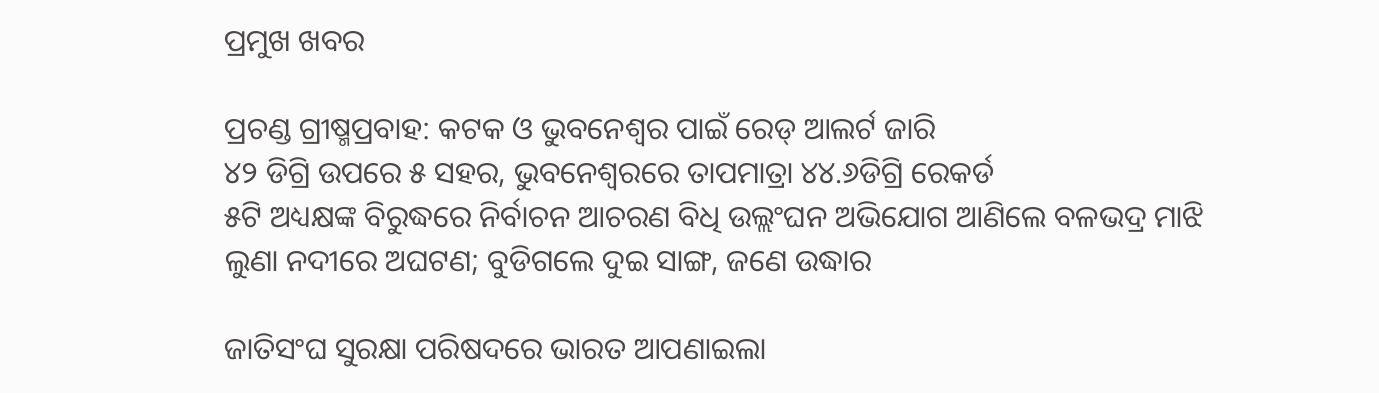ପ୍ରମୁଖ ଖବର

ପ୍ରଚଣ୍ଡ ଗ୍ରୀଷ୍ମପ୍ରବାହ: କଟକ ଓ ଭୁବନେଶ୍ୱର ପାଇଁ ରେଡ୍ ଆଲର୍ଟ ଜାରି
୪୨ ଡିଗ୍ରି ଉପରେ ୫ ସହର, ଭୁବନେଶ୍ବରରେ ତାପମାତ୍ରା ୪୪.୬ଡିଗ୍ରି ରେକର୍ଡ
୫ଟି ଅଧ୍ୟକ୍ଷଙ୍କ ବିରୁଦ୍ଧରେ ନିର୍ବାଚନ ଆଚରଣ ବିଧି ଉଲ୍ଲଂଘନ ଅଭିଯୋଗ ଆଣିଲେ ବଳଭଦ୍ର ମାଝି
ଲୁଣା ନଦୀରେ ଅଘଟଣ; ବୁଡିଗଲେ ଦୁଇ ସାଙ୍ଗ, ଜଣେ ଉଦ୍ଧାର

ଜାତିସଂଘ ସୁରକ୍ଷା ପରିଷଦରେ ଭାରତ ଆପଣାଇଲା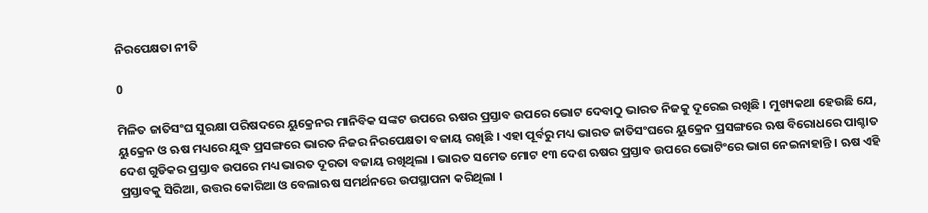ନିରପେକ୍ଷତା ନୀତି

0

ମିଳିତ ଜାତିସଂଘ ସୁରକ୍ଷା ପରିଷଦରେ ୟୁକ୍ରେନର ମାନିବିକ ସଙ୍କଟ ଉପରେ ଋଷର ପ୍ରସ୍ତାବ ଉପରେ ଭୋଟ ଦେବାଠୁ ଭାରତ ନିଜକୁ ଦୂରେଇ ରଖିଛି । ମୁଖ୍ୟକଥା ହେଉଛି ଯେ, ୟୁକ୍ରେନ ଓ ଋଷ ମଧ୍ୟରେ ଯୁଦ୍ଧ ପ୍ରସଙ୍ଗରେ ଭାରତ ନିଜର ନିରପେକ୍ଷତା ବଜାୟ ରଖିଛି । ଏହା ପୂର୍ବରୁ ମଧ୍ୟ ଭାରତ ଜାତିସଂଘରେ ୟୁକ୍ରେନ ପ୍ରସଙ୍ଗରେ ଋଷ ବିରୋଧରେ ପାଶ୍ଚାତ ଦେଶ ଗୁଡିକର ପ୍ରସ୍ତାବ ଉପରେ ମଧ୍ୟ ଭାରତ ଦୂରତା ବଜାୟ ରଖିଥିଲା । ଭାରତ ସମେତ ମୋଟ ୧୩ ଦେଶ ଋଷର ପ୍ରସ୍ତାବ ଉପରେ ଭୋଟିଂରେ ଭାଗ ନେଇନାହାନ୍ତି । ଋଷ ଏହି ପ୍ରସ୍ତାବକୁ ସିରିଆ, ଉତ୍ତର କୋରିଆ ଓ ବେଲାଋଷ ସମର୍ଥନରେ ଉପସ୍ଥାପନା କରିଥିଲା ।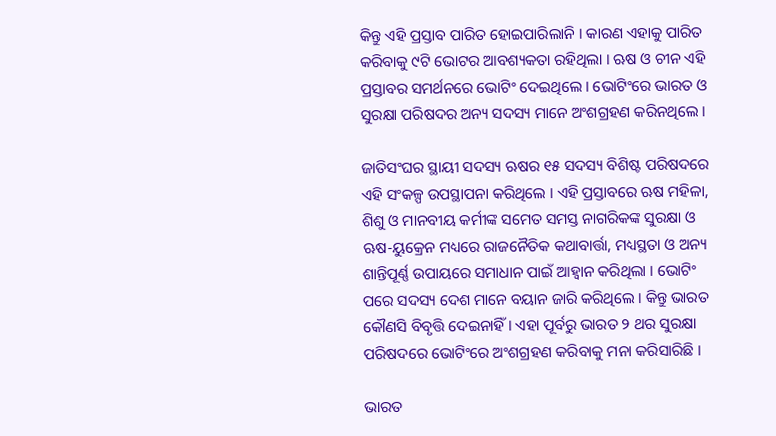କିନ୍ତୁ ଏହି ପ୍ରସ୍ତାବ ପାରିତ ହୋଇପାରିଲାନି । କାରଣ ଏହାକୁ ପାରିତ କରିବାକୁ ୯ଟି ଭୋଟର ଆବଶ୍ୟକତା ରହିଥିଲା । ଋଷ ଓ ଚୀନ ଏହି ପ୍ରସ୍ତାବର ସମର୍ଥନରେ ଭୋଟିଂ ଦେଇଥିଲେ । ଭୋଟିଂରେ ଭାରତ ଓ ସୁରକ୍ଷା ପରିଷଦର ଅନ୍ୟ ସଦସ୍ୟ ମାନେ ଅଂଶଗ୍ରହଣ କରିନଥିଲେ ।

ଜାତିସଂଘର ସ୍ଥାୟୀ ସଦସ୍ୟ ଋଷର ୧୫ ସଦସ୍ୟ ବିଶିଷ୍ଟ ପରିଷଦରେ ଏହି ସଂକଳ୍ପ ଉପସ୍ଥାପନା କରିଥିଲେ । ଏହି ପ୍ରସ୍ତାବରେ ଋଷ ମହିଳା, ଶିଶୁ ଓ ମାନବୀୟ କର୍ମୀଙ୍କ ସମେତ ସମସ୍ତ ନାଗରିକଙ୍କ ସୁରକ୍ଷା ଓ ଋଷ-ୟୁକ୍ରେନ ମଧ୍ୟରେ ରାଜନୈତିକ କଥାବାର୍ତ୍ତା, ମଧ୍ୟସ୍ଥତା ଓ ଅନ୍ୟ ଶାନ୍ତିପୂର୍ଣ୍ଣ ଉପାୟରେ ସମାଧାନ ପାଇଁ ଆହ୍ୱାନ କରିଥିଲା । ଭୋଟିଂ ପରେ ସଦସ୍ୟ ଦେଶ ମାନେ ବୟାନ ଜାରି କରିଥିଲେ । କିନ୍ତୁ ଭାରତ କୌଣସି ବିବୃତ୍ତି ଦେଇନାହିଁ । ଏହା ପୂର୍ବରୁ ଭାରତ ୨ ଥର ସୁରକ୍ଷା ପରିଷଦରେ ଭୋଟିଂରେ ଅଂଶଗ୍ରହଣ କରିବାକୁ ମନା କରିସାରିଛି ।

ଭାରତ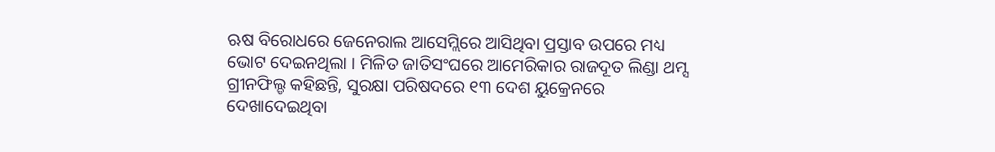ଋଷ ବିରୋଧରେ ଜେନେରାଲ ଆସେମ୍ଲିରେ ଆସିଥିବା ପ୍ରସ୍ତାବ ଉପରେ ମଧ୍ୟ ଭୋଟ ଦେଇନଥିଲା । ମିଳିତ ଜାତିସଂଘରେ ଆମେରିକାର ରାଜଦୂତ ଲିଣ୍ଡା ଥମ୍ସ ଗ୍ରୀନଫିଲ୍ଡ କହିଛନ୍ତି, ସୁରକ୍ଷା ପରିଷଦରେ ୧୩ ଦେଶ ୟୁକ୍ରେନରେ ଦେଖାଦେଇଥିବା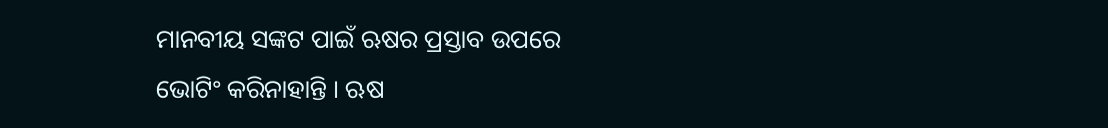ମାନବୀୟ ସଙ୍କଟ ପାଇଁ ଋଷର ପ୍ରସ୍ତାବ ଉପରେ ଭୋଟିଂ କରିନାହାନ୍ତି । ଋଷ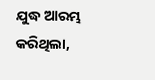ଯୁଦ୍ଧ ଆରମ୍ଭ କରିଥିଲା,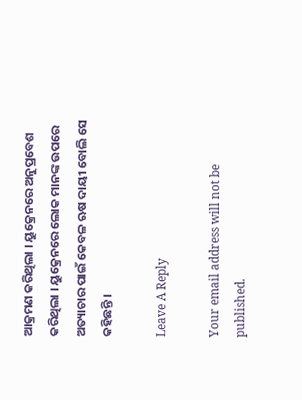ଆକ୍ରମଣ କରିଥିଲା । ୟୁକ୍ରେନରେ ଅନୁପ୍ରବେଶ କରିଥିଲା । ୟୁକ୍ରେନରେ ଲୋକ ମାନଙ୍କ ଉପରେ ଅତ୍ୟାଚାର ପାଇଁ କେବଳ ଋଷ ଦାୟୀ ବୋଲି ସେ କହିଛନ୍ତି ।

Leave A Reply

Your email address will not be published.